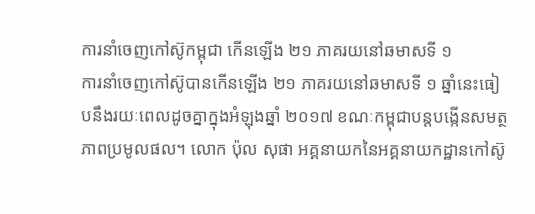ការនាំចេញកៅស៊ូកម្ពុជា កើនឡើង ២១ ភាគរយនៅឆមាសទី ១
ការនាំចេញកៅស៊ូបានកើនឡើង ២១ ភាគរយនៅឆមាសទី ១ ឆ្នាំនេះធៀបនឹងរយៈពេលដូចគ្នាក្នុងអំឡុងឆ្នាំ ២០១៧ ខណៈកម្ពុជាបន្តបង្កើនសមត្ថភាពប្រមូលផល។ លោក ប៉ុល សុផា អគ្គនាយកនៃអគ្គនាយកដ្ឋានកៅស៊ូ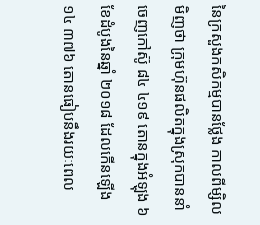នៃក្រសួងកសិកម្មបានថ្លែង កាលពីម្សិលមិញថា ក្រុមហ៊ុនផលិតក្នុងស្រុកបាននាំចេញកៅស៊ូ ៨៤ ៤១៩ តោនក្នុងអំឡុង ៦ ខែដំបូងនៃឆ្នាំ ២០១៨ ដែលកើនឡើង ១៤ ៣៧៦ តោនធៀបនឹងរយៈពេល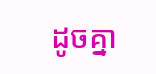ដូចគ្នា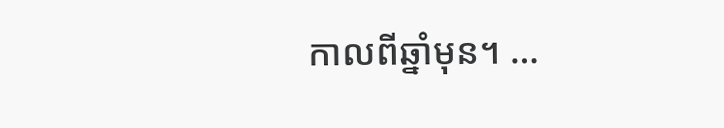កាលពីឆ្នាំមុន។ …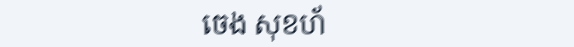ចេង សុខហ័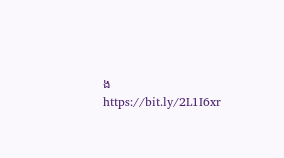ង
https://bit.ly/2L1I6xr